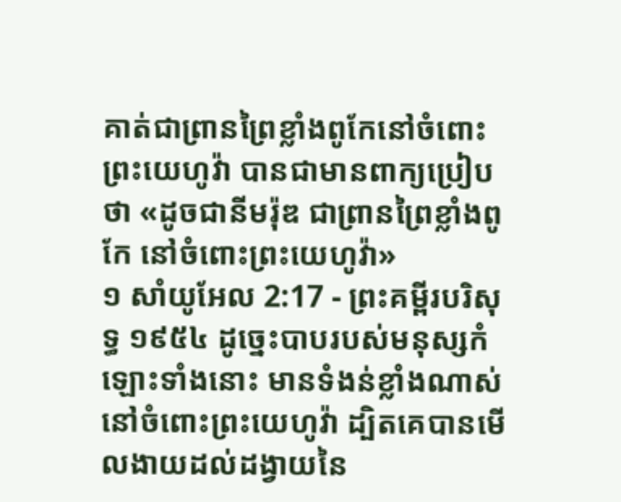គាត់ជាព្រានព្រៃខ្លាំងពូកែនៅចំពោះព្រះយេហូវ៉ា បានជាមានពាក្យប្រៀបថា «ដូចជានីមរ៉ុឌ ជាព្រានព្រៃខ្លាំងពូកែ នៅចំពោះព្រះយេហូវ៉ា»
១ សាំយូអែល 2:17 - ព្រះគម្ពីរបរិសុទ្ធ ១៩៥៤ ដូច្នេះបាបរបស់មនុស្សកំឡោះទាំងនោះ មានទំងន់ខ្លាំងណាស់នៅចំពោះព្រះយេហូវ៉ា ដ្បិតគេបានមើលងាយដល់ដង្វាយនៃ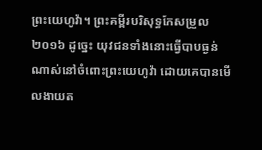ព្រះយេហូវ៉ា។ ព្រះគម្ពីរបរិសុទ្ធកែសម្រួល ២០១៦ ដូច្នេះ យុវជនទាំងនោះធ្វើបាបធ្ងន់ណាស់នៅចំពោះព្រះយេហូវ៉ា ដោយគេបានមើលងាយត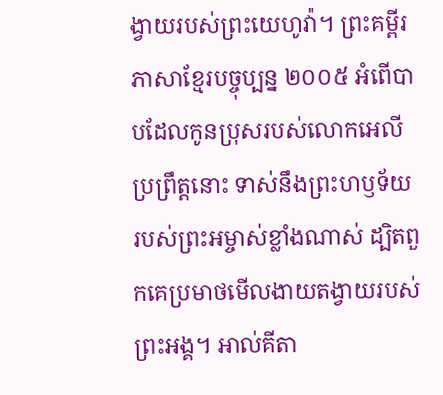ង្វាយរបស់ព្រះយេហូវ៉ា។ ព្រះគម្ពីរភាសាខ្មែរបច្ចុប្បន្ន ២០០៥ អំពើបាបដែលកូនប្រុសរបស់លោកអេលីប្រព្រឹត្តនោះ ទាស់នឹងព្រះហឫទ័យរបស់ព្រះអម្ចាស់ខ្លាំងណាស់ ដ្បិតពួកគេប្រមាថមើលងាយតង្វាយរបស់ព្រះអង្គ។ អាល់គីតា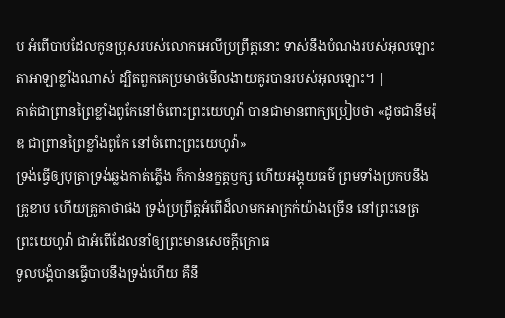ប អំពើបាបដែលកូនប្រុសរបស់លោកអេលីប្រព្រឹត្តនោះ ទាស់នឹងបំណងរបស់អុលឡោះតាអាឡាខ្លាំងណាស់ ដ្បិតពួកគេប្រមាថមើលងាយគូរបានរបស់អុលឡោះ។ |
គាត់ជាព្រានព្រៃខ្លាំងពូកែនៅចំពោះព្រះយេហូវ៉ា បានជាមានពាក្យប្រៀបថា «ដូចជានីមរ៉ុឌ ជាព្រានព្រៃខ្លាំងពូកែ នៅចំពោះព្រះយេហូវ៉ា»
ទ្រង់ធ្វើឲ្យបុត្រាទ្រង់ឆ្លងកាត់ភ្លើង ក៏កាន់នក្ខត្តឫក្ស ហើយអង្គុយធម៌ ព្រមទាំងប្រកបនឹងគ្រូខាប ហើយគ្រូគាថាផង ទ្រង់ប្រព្រឹត្តអំពើដ៏លាមកអាក្រក់យ៉ាងច្រើន នៅព្រះនេត្រព្រះយេហូវ៉ា ជាអំពើដែលនាំឲ្យព្រះមានសេចក្ដីក្រោធ
ទូលបង្គំបានធ្វើបាបនឹងទ្រង់ហើយ គឺនឹ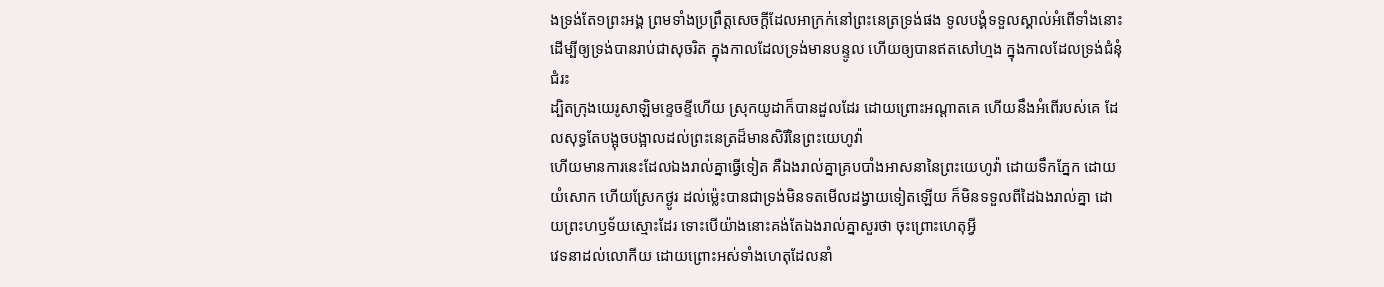ងទ្រង់តែ១ព្រះអង្គ ព្រមទាំងប្រព្រឹត្តសេចក្ដីដែលអាក្រក់នៅព្រះនេត្រទ្រង់ផង ទូលបង្គំទទួលស្គាល់អំពើទាំងនោះ ដើម្បីឲ្យទ្រង់បានរាប់ជាសុចរិត ក្នុងកាលដែលទ្រង់មានបន្ទូល ហើយឲ្យបានឥតសៅហ្មង ក្នុងកាលដែលទ្រង់ជំនុំជំរះ
ដ្បិតក្រុងយេរូសាឡិមខ្ទេចខ្ទីហើយ ស្រុកយូដាក៏បានដួលដែរ ដោយព្រោះអណ្តាតគេ ហើយនឹងអំពើរបស់គេ ដែលសុទ្ធតែបង្អុចបង្អាលដល់ព្រះនេត្រដ៏មានសិរីនៃព្រះយេហូវ៉ា
ហើយមានការនេះដែលឯងរាល់គ្នាធ្វើទៀត គឺឯងរាល់គ្នាគ្របបាំងអាសនានៃព្រះយេហូវ៉ា ដោយទឹកភ្នែក ដោយយំសោក ហើយស្រែកថ្ងូរ ដល់ម៉្លេះបានជាទ្រង់មិនទតមើលដង្វាយទៀតឡើយ ក៏មិនទទួលពីដៃឯងរាល់គ្នា ដោយព្រះហឫទ័យស្មោះដែរ ទោះបើយ៉ាងនោះគង់តែឯងរាល់គ្នាសួរថា ចុះព្រោះហេតុអ្វី
វេទនាដល់លោកីយ ដោយព្រោះអស់ទាំងហេតុដែលនាំ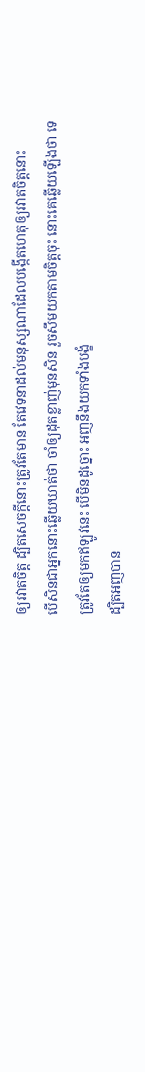ឲ្យរវាតចិត្ត ដ្បិតសេចក្ដីនោះត្រូវតែមាន តែវេទនាដល់មនុស្សណាដែលបង្កើតហេតុឲ្យរវាតចិត្តនោះ
បើសិនជាអ្នកនោះឆ្លើយឃាត់ថា ចាំឲ្យដុតខ្លាញ់មុនសិន រួចសឹមយកតាមចិត្តចុះ នោះគេឆ្លើយឡើងថា ទេ ត្រូវតែឲ្យមកឥឡូវនេះ បើមិនដូច្នោះ អញនឹងយកទាំងបង្ខំ
ដ្បិតអញបាន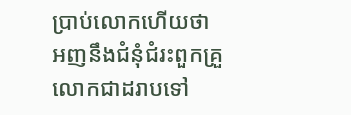ប្រាប់លោកហើយថា អញនឹងជំនុំជំរះពួកគ្រួលោកជាដរាបទៅ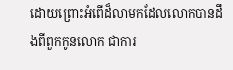ដោយព្រោះអំពើដ៏លាមកដែលលោកបានដឹងពីពួកកូនលោក ជាការ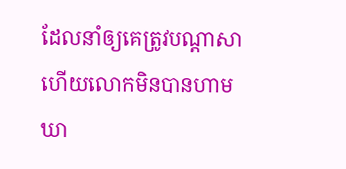ដែលនាំឲ្យគេត្រូវបណ្តាសា ហើយលោកមិនបានហាមឃា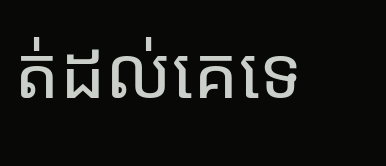ត់ដល់គេទេ